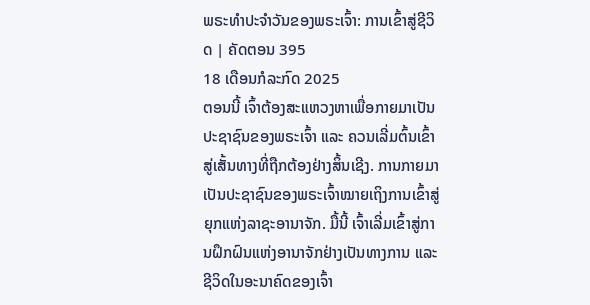ພຣະທຳປະຈຳວັນຂອງພຣະເຈົ້າ: ການເຂົ້າສູ່ຊີວິດ | ຄັດຕອນ 395
18 ເດືອນກໍລະກົດ 2025
ຕອນນີ້ ເຈົ້າຕ້ອງສະແຫວງຫາເພື່ອກາຍມາເປັນປະຊາຊົນຂອງພຣະເຈົ້າ ແລະ ຄວນເລີ່ມຕົ້ນເຂົ້າສູ່ເສັ້ນທາງທີ່ຖືກຕ້ອງຢ່າງສິ້ນເຊີງ. ການກາຍມາເປັນປະຊາຊົນຂອງພຣະເຈົ້າໝາຍເຖິງການເຂົ້າສູ່ຍຸກແຫ່ງລາຊະອານາຈັກ. ມື້ນີ້ ເຈົ້າເລີ່ມເຂົ້າສູ່ການຝຶກຝົນແຫ່ງອານາຈັກຢ່າງເປັນທາງການ ແລະ ຊີວິດໃນອະນາຄົດຂອງເຈົ້າ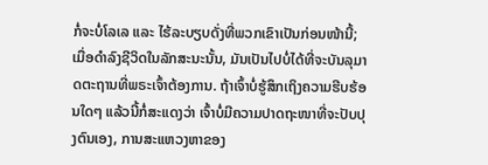ກໍ່ຈະບໍ່ໂລເລ ແລະ ໄຮ້ລະບຽບດັ່ງທີ່ພວກເຂົາເປັນກ່ອນໜ້ານີ້; ເມື່ອດຳລົງຊີວິດໃນລັກສະນະນັ້ນ, ມັນເປັນໄປບໍ່ໄດ້ທີ່ຈະບັນລຸມາດຕະຖານທີ່ພຣະເຈົ້າຕ້ອງການ. ຖ້າເຈົ້າບໍ່ຮູ້ສຶກເຖິງຄວາມຮີບຮ້ອນໃດໆ ແລ້ວນີ້ກໍ່ສະແດງວ່າ ເຈົ້າບໍ່ມີຄວາມປາດຖະໜາທີ່ຈະປັບປຸງຕົນເອງ, ການສະແຫວງຫາຂອງ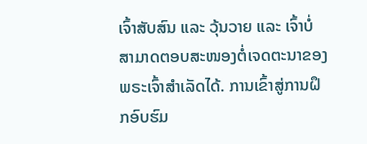ເຈົ້າສັບສົນ ແລະ ວຸ້ນວາຍ ແລະ ເຈົ້າບໍ່ສາມາດຕອບສະໜອງຕໍ່ເຈດຕະນາຂອງພຣະເຈົ້າສຳເລັດໄດ້. ການເຂົ້າສູ່ການຝຶກອົບຮົມ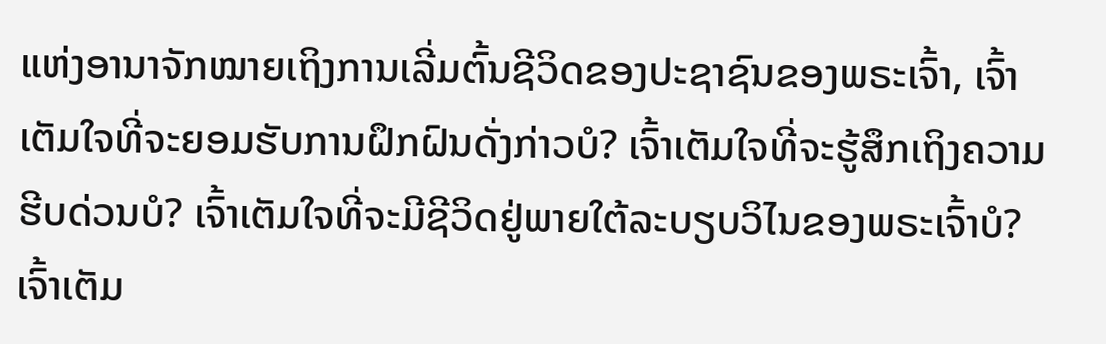ແຫ່ງອານາຈັກໝາຍເຖິງການເລີ່ມຕົ້ນຊີວິດຂອງປະຊາຊົນຂອງພຣະເຈົ້າ, ເຈົ້າເຕັມໃຈທີ່ຈະຍອມຮັບການຝຶກຝົນດັ່ງກ່າວບໍ? ເຈົ້າເຕັມໃຈທີ່ຈະຮູ້ສຶກເຖິງຄວາມຮີບດ່ວນບໍ? ເຈົ້າເຕັມໃຈທີ່ຈະມີຊີວິດຢູ່ພາຍໃຕ້ລະບຽບວິໄນຂອງພຣະເຈົ້າບໍ? ເຈົ້າເຕັມ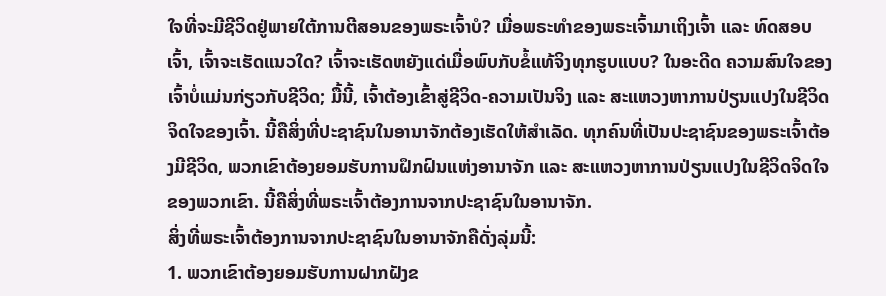ໃຈທີ່ຈະມີຊີວິດຢູ່ພາຍໃຕ້ການຕີສອນຂອງພຣະເຈົ້າບໍ? ເມື່ອພຣະທຳຂອງພຣະເຈົ້າມາເຖິງເຈົ້າ ແລະ ທົດສອບເຈົ້າ, ເຈົ້າຈະເຮັດແນວໃດ? ເຈົ້າຈະເຮັດຫຍັງແດ່ເມື່ອພົບກັບຂໍ້ແທ້ຈິງທຸກຮູບແບບ? ໃນອະດີດ ຄວາມສົນໃຈຂອງເຈົ້າບໍ່ແມ່ນກ່ຽວກັບຊີວິດ; ມື້ນີ້, ເຈົ້າຕ້ອງເຂົ້າສູ່ຊີວິດ-ຄວາມເປັນຈິງ ແລະ ສະແຫວງຫາການປ່ຽນແປງໃນຊີວິດຈິດໃຈຂອງເຈົ້າ. ນີ້ຄືສິ່ງທີ່ປະຊາຊົນໃນອານາຈັກຕ້ອງເຮັດໃຫ້ສຳເລັດ. ທຸກຄົນທີ່ເປັນປະຊາຊົນຂອງພຣະເຈົ້າຕ້ອງມີຊີວິດ, ພວກເຂົາຕ້ອງຍອມຮັບການຝຶກຝົນແຫ່ງອານາຈັກ ແລະ ສະແຫວງຫາການປ່ຽນແປງໃນຊີວິດຈິດໃຈຂອງພວກເຂົາ. ນີ້ຄືສິ່ງທີ່ພຣະເຈົ້າຕ້ອງການຈາກປະຊາຊົນໃນອານາຈັກ.
ສິ່ງທີ່ພຣະເຈົ້າຕ້ອງການຈາກປະຊາຊົນໃນອານາຈັກຄືດັ່ງລຸ່ມນີ້:
1. ພວກເຂົາຕ້ອງຍອມຮັບການຝາກຝັງຂ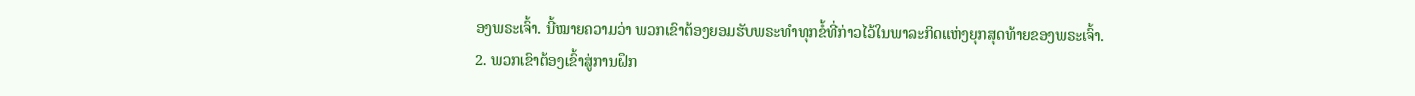ອງພຣະເຈົ້າ. ນີ້ໝາຍຄວາມວ່າ ພວກເຂົາຕ້ອງຍອມຮັບພຣະທຳທຸກຂໍ້ທີ່ກ່າວໄວ້ໃນພາລະກິດແຫ່ງຍຸກສຸດທ້າຍຂອງພຣະເຈົ້າ.
2. ພວກເຂົາຕ້ອງເຂົ້າສູ່ການຝຶກ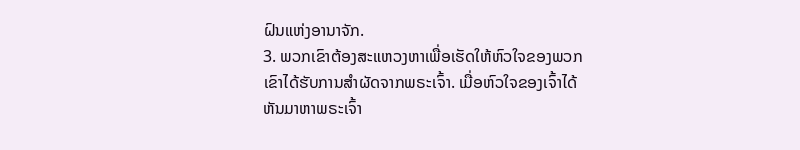ຝົນແຫ່ງອານາຈັກ.
3. ພວກເຂົາຕ້ອງສະແຫວງຫາເພື່ອເຮັດໃຫ້ຫົວໃຈຂອງພວກເຂົາໄດ້ຮັບການສຳຜັດຈາກພຣະເຈົ້າ. ເມື່ອຫົວໃຈຂອງເຈົ້າໄດ້ຫັນມາຫາພຣະເຈົ້າ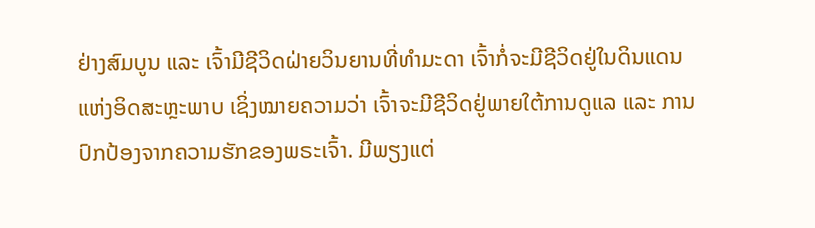ຢ່າງສົມບູນ ແລະ ເຈົ້າມີຊີວິດຝ່າຍວິນຍານທີ່ທຳມະດາ ເຈົ້າກໍ່ຈະມີຊີວິດຢູ່ໃນດິນແດນແຫ່ງອິດສະຫຼະພາບ ເຊິ່ງໝາຍຄວາມວ່າ ເຈົ້າຈະມີຊີວິດຢູ່ພາຍໃຕ້ການດູແລ ແລະ ການປົກປ້ອງຈາກຄວາມຮັກຂອງພຣະເຈົ້າ. ມີພຽງແຕ່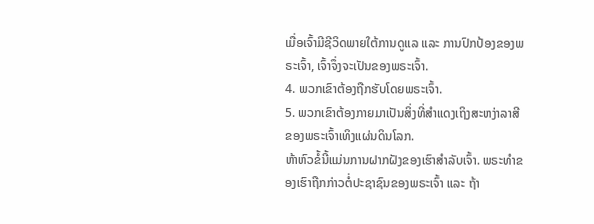ເມື່ອເຈົ້າມີຊີວິດພາຍໃຕ້ການດູແລ ແລະ ການປົກປ້ອງຂອງພຣະເຈົ້າ, ເຈົ້າຈຶ່ງຈະເປັນຂອງພຣະເຈົ້າ.
4. ພວກເຂົາຕ້ອງຖືກຮັບໂດຍພຣະເຈົ້າ.
5. ພວກເຂົາຕ້ອງກາຍມາເປັນສິ່ງທີ່ສຳແດງເຖິງສະຫງ່າລາສີຂອງພຣະເຈົ້າເທິງແຜ່ນດິນໂລກ.
ຫ້າຫົວຂໍ້ນີ້ແມ່ນການຝາກຝັງຂອງເຮົາສຳລັບເຈົ້າ. ພຣະທຳຂອງເຮົາຖືກກ່າວຕໍ່ປະຊາຊົນຂອງພຣະເຈົ້າ ແລະ ຖ້າ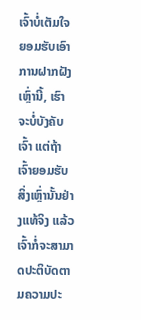ເຈົ້າບໍ່ເຕັມໃຈຍອມຮັບເອົາການຝາກຝັງເຫຼົ່ານີ້, ເຮົາຈະບໍ່ບັງຄັບເຈົ້າ ແຕ່ຖ້າເຈົ້າຍອມຮັບສິ່ງເຫຼົ່ານັ້ນຢ່າງແທ້ຈິງ ແລ້ວເຈົ້າກໍ່ຈະສາມາດປະຕິບັດຕາມຄວາມປະ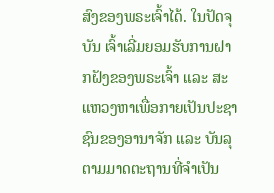ສົງຂອງພຣະເຈົ້າໄດ້. ໃນປັດຈຸບັນ ເຈົ້າເລີ່ມຍອມຮັບການຝາກຝັງຂອງພຣະເຈົ້າ ແລະ ສະແຫວງຫາເພື່ອກາຍເປັນປະຊາຊົນຂອງອານາຈັກ ແລະ ບັນລຸຕາມມາດຕະຖານທີ່ຈຳເປັນ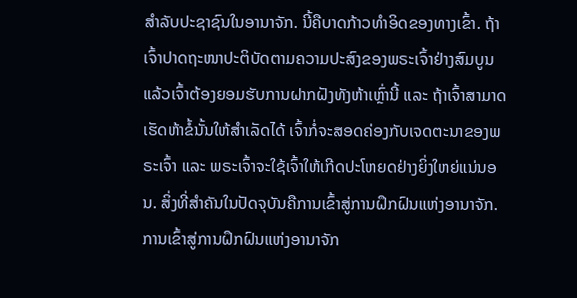ສຳລັບປະຊາຊົນໃນອານາຈັກ. ນີ້ຄືບາດກ້າວທຳອິດຂອງທາງເຂົ້າ. ຖ້າເຈົ້າປາດຖະໜາປະຕິບັດຕາມຄວາມປະສົງຂອງພຣະເຈົ້າຢ່າງສົມບູນ ແລ້ວເຈົ້າຕ້ອງຍອມຮັບການຝາກຝັງທັງຫ້າເຫຼົ່ານີ້ ແລະ ຖ້າເຈົ້າສາມາດເຮັດຫ້າຂໍ້ນັ້ນໃຫ້ສຳເລັດໄດ້ ເຈົ້າກໍ່ຈະສອດຄ່ອງກັບເຈດຕະນາຂອງພຣະເຈົ້າ ແລະ ພຣະເຈົ້າຈະໃຊ້ເຈົ້າໃຫ້ເກີດປະໂຫຍດຢ່າງຍິ່ງໃຫຍ່ແນ່ນອນ. ສິ່ງທີ່ສຳຄັນໃນປັດຈຸບັນຄືການເຂົ້າສູ່ການຝຶກຝົນແຫ່ງອານາຈັກ. ການເຂົ້າສູ່ການຝຶກຝົນແຫ່ງອານາຈັກ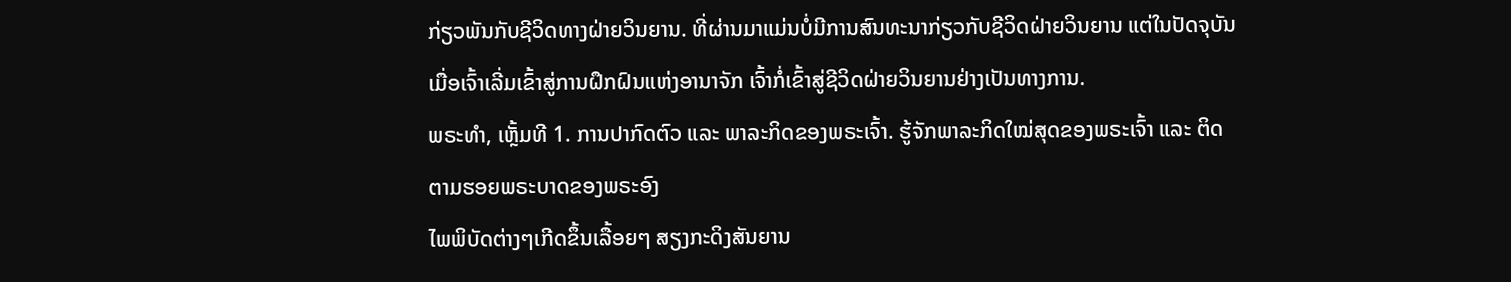ກ່ຽວພັນກັບຊີວິດທາງຝ່າຍວິນຍານ. ທີ່ຜ່ານມາແມ່ນບໍ່ມີການສົນທະນາກ່ຽວກັບຊີວິດຝ່າຍວິນຍານ ແຕ່ໃນປັດຈຸບັນ ເມື່ອເຈົ້າເລີ່ມເຂົ້າສູ່ການຝຶກຝົນແຫ່ງອານາຈັກ ເຈົ້າກໍ່ເຂົ້າສູ່ຊີວິດຝ່າຍວິນຍານຢ່າງເປັນທາງການ.
ພຣະທຳ, ເຫຼັ້ມທີ 1. ການປາກົດຕົວ ແລະ ພາລະກິດຂອງພຣະເຈົ້າ. ຮູ້ຈັກພາລະກິດໃໝ່ສຸດຂອງພຣະເຈົ້າ ແລະ ຕິດຕາມຮອຍພຣະບາດຂອງພຣະອົງ
ໄພພິບັດຕ່າງໆເກີດຂຶ້ນເລື້ອຍໆ ສຽງກະດິງສັນຍານ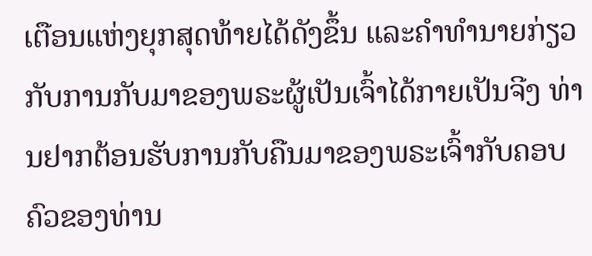ເຕືອນແຫ່ງຍຸກສຸດທ້າຍໄດ້ດັງຂຶ້ນ ແລະຄໍາທໍານາຍກ່ຽວກັບການກັບມາຂອງພຣະຜູ້ເປັນເຈົ້າໄດ້ກາຍເປັນຈີງ ທ່ານຢາກຕ້ອນຮັບການກັບຄືນມາຂອງພຣະເຈົ້າກັບຄອບຄົວຂອງທ່ານ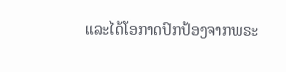ແລະໄດ້ໂອກາດປົກປ້ອງຈາກພຣະ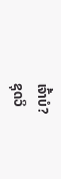ເຈົ້າບໍ?
ຊຸດວິ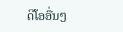ດີໂອອື່ນໆ